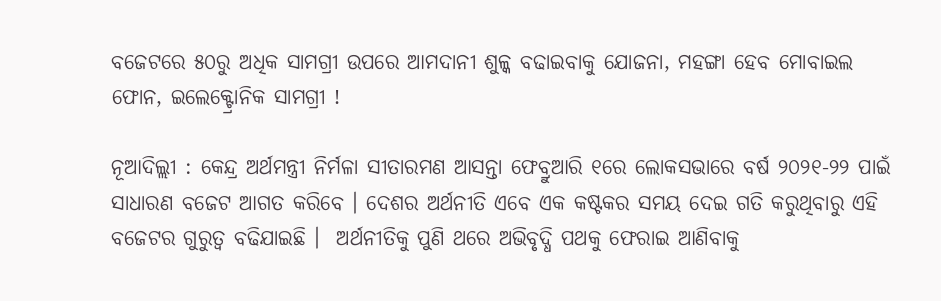ବଜେଟରେ ୫୦ରୁ ଅଧିକ ସାମଗ୍ରୀ ଉପରେ ଆମଦାନୀ ଶୁଳ୍କ ବଢାଇବାକୁ ଯୋଜନା, ମହଙ୍ଗା ହେବ ମୋବାଇଲ ଫୋନ, ଇଲେକ୍ଟ୍ରୋନିକ ସାମଗ୍ରୀ !

ନୂଆଦିଲ୍ଲୀ : କେନ୍ଦ୍ର ଅର୍ଥମନ୍ତ୍ରୀ ନିର୍ମଳା ସୀତାରମଣ ଆସନ୍ତା ଫେବ୍ରୁଆରି ୧ରେ ଲୋକସଭାରେ ବର୍ଷ ୨୦୨୧-୨୨ ପାଇଁ ସାଧାରଣ ବଜେଟ ଆଗତ କରିବେ । ଦେଶର ଅର୍ଥନୀତି ଏବେ ଏକ କଷ୍ଟକର ସମୟ ଦେଇ ଗତି କରୁଥିବାରୁ ଏହି ବଜେଟର ଗୁରୁତ୍ବ ବଢିଯାଇଛି ।  ଅର୍ଥନୀତିକୁ ପୁଣି ଥରେ ଅଭିବୃଦ୍ଧି ପଥକୁ ଫେରାଇ ଆଣିବାକୁ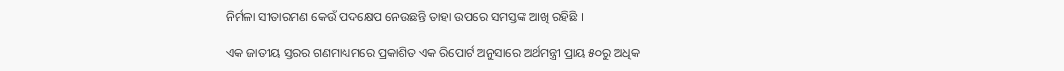ନିର୍ମଳା ସୀତାରମଣ କେଉଁ ପଦକ୍ଷେପ ନେଉଛନ୍ତି ତାହା ଉପରେ ସମସ୍ତଙ୍କ ଆଖି ରହିଛି ।

ଏକ ଜାତୀୟ ସ୍ତରର ଗଣମାଧ୍ୟମରେ ପ୍ରକାଶିତ ଏକ ରିପୋର୍ଟ ଅନୁସାରେ ଅର୍ଥମନ୍ତ୍ରୀ ପ୍ରାୟ ୫୦ରୁ ଅଧିକ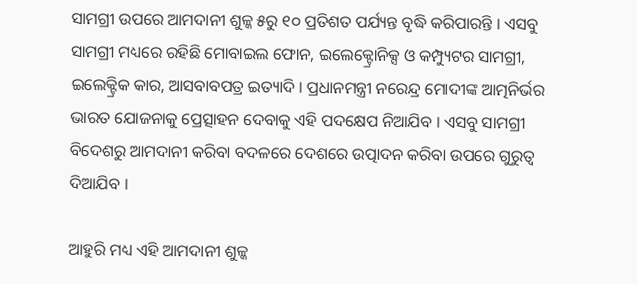ସାମଗ୍ରୀ ଉପରେ ଆମଦାନୀ ଶୁଳ୍କ ୫ରୁ ୧୦ ପ୍ରତିଶତ ପର୍ଯ୍ୟନ୍ତ ବୃଦ୍ଧି କରିପାରନ୍ତି । ଏସବୁ ସାମଗ୍ରୀ ମଧ୍ୟରେ ରହିଛି ମୋବାଇଲ ଫୋନ, ଇଲେକ୍ଟ୍ରୋନିକ୍ସ ଓ କମ୍ପ୍ୟୁଟର ସାମଗ୍ରୀ, ଇଲେକ୍ଟ୍ରିକ କାର, ଆସବାବପତ୍ର ଇତ୍ୟାଦି । ପ୍ରଧାନମନ୍ତ୍ରୀ ନରେନ୍ଦ୍ର ମୋଦୀଙ୍କ ଆତ୍ମନିର୍ଭର ଭାରତ ଯୋଜନାକୁ ପ୍ରେତ୍ସାହନ ଦେବାକୁ ଏହି ପଦକ୍ଷେପ ନିଆଯିବ । ଏସବୁ ସାମଗ୍ରୀ ବିଦେଶରୁ ଆମଦାନୀ କରିବା ବଦଳରେ ଦେଶରେ ଉତ୍ପାଦନ କରିବା ଉପରେ ଗୁରୁତ୍ବ ଦିଆଯିବ ।

ଆହୁରି ମଧ୍ୟ ଏହି ଆମଦାନୀ ଶୁଳ୍କ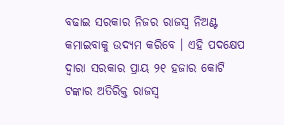ବଢାଇ ସରକାର ନିଜର ରାଜସ୍ବ ନିଅଣ୍ଟ କମାଇବାକୁ ଉଦ୍ୟମ କରିବେ । ଏହି ପଦକ୍ଷେପ ଦ୍ବାରା ସରକାର ପ୍ରାୟ ୨୧ ହଜାର କୋଟି ଟଙ୍କାର ଅତିରିକ୍ତ ରାଜସ୍ବ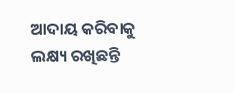ଆଦାୟ କରିବାକୁ ଲକ୍ଷ୍ୟ ରଖିଛନ୍ତି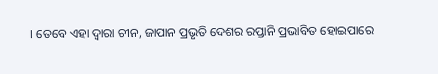। ତେବେ ଏହା ଦ୍ବାରା ଚୀନ, ଜାପାନ ପ୍ରଭୃତି ଦେଶର ରପ୍ତାନି ପ୍ରଭାବିତ ହୋଇପାରେ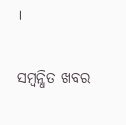।

ସମ୍ବନ୍ଧିତ ଖବର